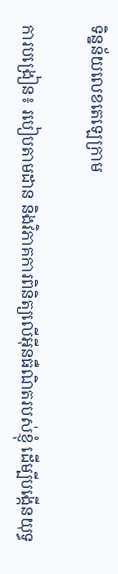ទិន្នន័យលេខតេឡេក្រាម

ការបង្រៀន៖ របៀបតាមដាន និងវិភាគការពិនិត្យលើអ៊ីនធឺណិតរបស់ខ្ញុំ ដើម្បីបង្កើនយុទ្ធ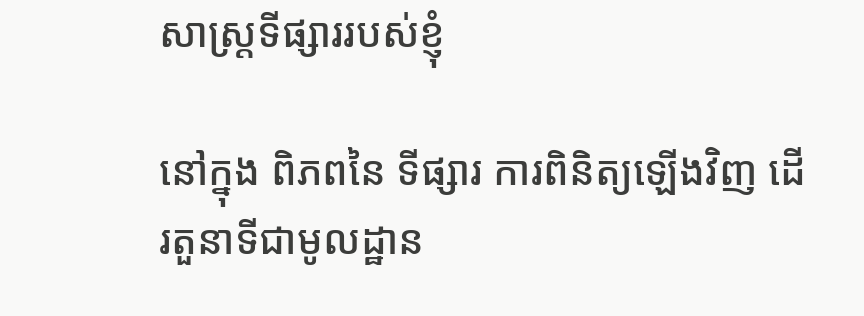សាស្ត្រទីផ្សាររបស់ខ្ញុំ

នៅក្នុង ពិភពនៃ ទីផ្សារ ការពិនិត្យឡើងវិញ ដើរតួនាទីជាមូលដ្ឋាន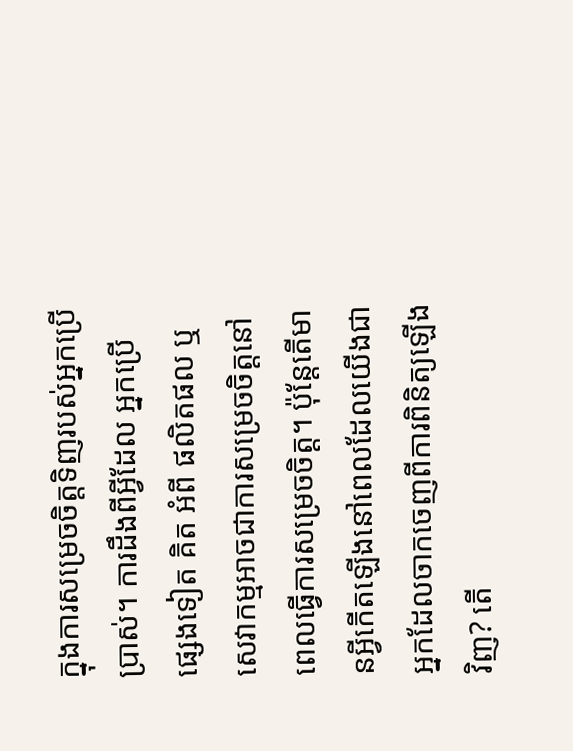ក្នុងការសម្រេចចិត្តទិញរបស់អ្នកប្រើប្រាស់។ ការដឹងពីអ្វីដែល អ្នកប្រើ ផ្សេងទៀត គិត អំពី ផលិតផល ឬសេវាកម្មអាចជាការសម្រេចចិត្តនៅពេលធ្វើការសម្រេចចិត្ត។ ប៉ុន្តែតើមានអ្វីកើតឡើងនៅពេលដែលយើងជាអ្នកដែលចាកចេញពីការពិនិត្យឡើងវិញ? តើ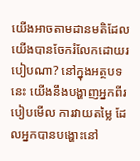យើងអាចតាមដានមតិដែលយើងបានចែករំលែកដោយរបៀបណា? នៅក្នុងអត្ថបទនេះ យើងនឹងបង្ហាញអ្នកពីរបៀបមើល ការវាយតម្លៃ ដែលអ្នកបានបង្ហោះនៅ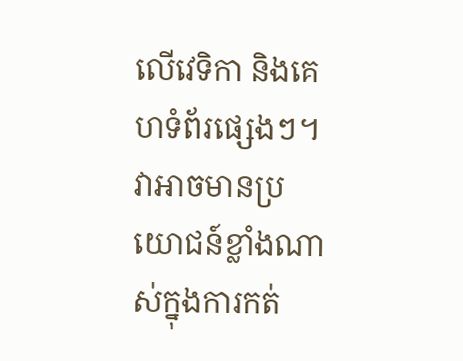លើវេទិកា និងគេហទំព័រផ្សេងៗ។ វាអាចមានប្រយោជន៍ខ្លាំងណាស់ក្នុងការកត់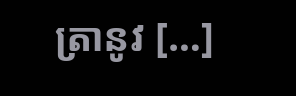ត្រានូវ […]